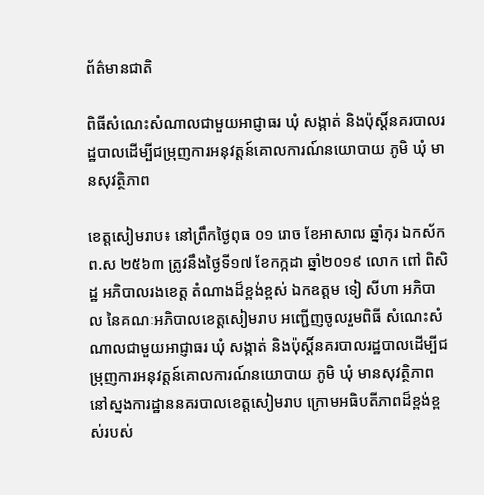ព័ត៌មានជាតិ

ពិធីសំណេះសំណាលជាមួយអាជ្ញាធរ ឃុំ សង្កាត់ និងប៉ុស្តិ៍នគរបាលរដ្ឋបាលដើម្បីជម្រុញការអនុវត្តន៍គោលការណ៍នយោបាយ ភូមិ ឃុំ មានសុវត្ថិភាព

ខេត្តសៀមរាប៖ នៅព្រឹកថ្ងៃពុធ ០១ រោច ខែអាសាឍ ឆ្នាំកុរ ឯកស័ក ព.ស ២៥៦៣ ត្រូវនឹងថ្ងៃទី១៧ ខែកក្កដា ឆ្នាំ២០១៩ លោក ពៅ ពិសិដ្ឋ អភិបាលរងខេត្ត តំណាងដ៏ខ្ពង់ខ្ពស់ ឯកឧត្តម ទៀ សីហា អភិបាល នៃគណៈអភិបាលខេត្តសៀមរាប អញ្ជើញចូលរួមពិធី សំណេះសំណាលជាមួយអាជ្ញាធរ ឃុំ សង្កាត់ និងប៉ុស្តិ៍នគរបាលរដ្ឋបាលដើម្បីជម្រុញការអនុវត្តន៍គោលការណ៍នយោបាយ ភូមិ ឃុំ មានសុវត្ថិភាព នៅស្នងការដ្ឋាននគរបាលខេត្តសៀមរាប ក្រោមអធិបតីភាពដ៏ខ្ពង់ខ្ពស់របស់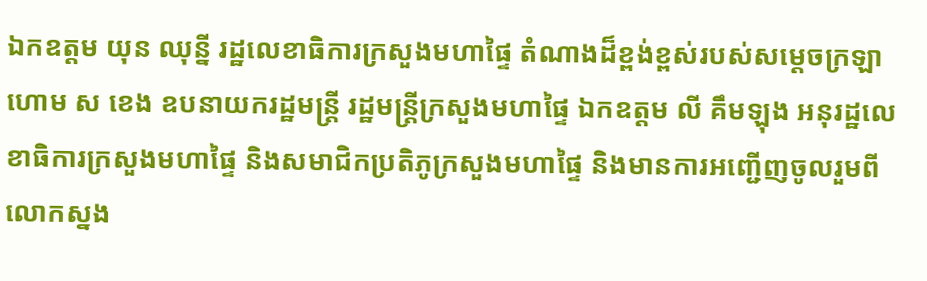ឯកឧត្តម យុន ឈុន្នី រដ្ឋលេខាធិការក្រសួងមហាផ្ទៃ តំណាងដ៏ខ្ពង់ខ្ពស់របស់សម្តេចក្រឡាហោម ស ខេង ឧបនាយករដ្ឋមន្ត្រី រដ្ឋមន្ត្រីក្រសួងមហាផ្ទៃ ឯកឧត្តម លី គឹមឡុង អនុរដ្ឋលេខាធិការក្រសួងមហាផ្ទៃ និងសមាជិកប្រតិភូក្រសួងមហាផ្ទៃ និងមានការអញ្ជើញចូលរួមពី លោកស្នង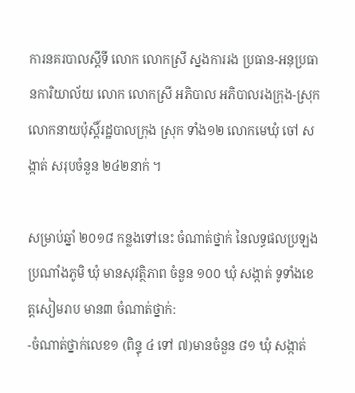ការនគរបាលស្តីទី លោក លោកស្រី ស្នងការរង ប្រធាន-អនុប្រធានការិយាល័យ លោក លោកស្រី អភិបាល អភិបាលរងក្រុង-ស្រុក លោកនាយប៉ុស្តិ៍រដ្ឋបាលក្រុង ស្រុក ទាំង១២ លោកមេឃុំ ចៅ សង្កាត់ សរុបចំនួន ២៤២នាក់ ។

សម្រាប់ឆ្នាំ ២០១៨ កន្លងទៅនេះ ចំណាត់ថ្នាក់ នៃលទ្ធផលប្រឡងប្រណាំងភូមិ ឃុំ មានសុវត្ថិភាព ចំនួន ១០០ ឃុំ សង្កាត់ ទូទាំងខេត្តសៀមរាប មាន៣ ចំណាត់ថ្នាក់:
-ចំណាត់ថ្នាក់លេខ១ (ពិន្ទុ ៤ ទៅ ៧)មានចំនួន ៨១ ឃុំ សង្កាត់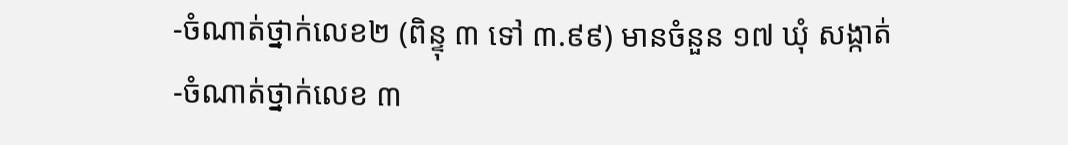-ចំណាត់ថ្នាក់លេខ២ (ពិន្ទុ ៣ ទៅ ៣.៩៩) មានចំនួន ១៧ ឃុំ សង្កាត់
-ចំណាត់ថ្នាក់លេខ ៣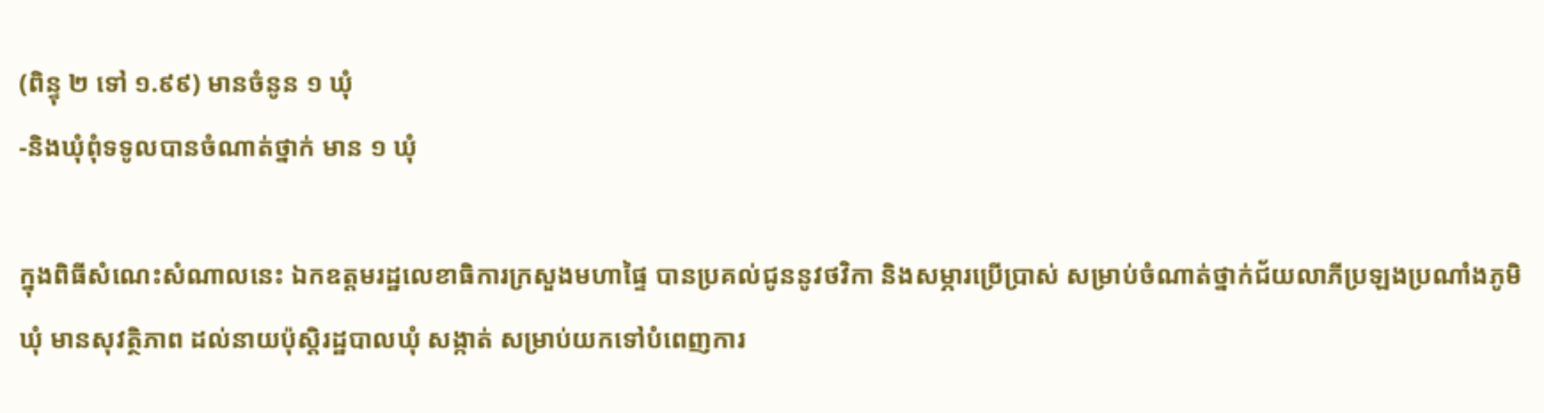(ពិន្ទុ ២ ទៅ ១.៩៩) មានចំនូន ១ ឃុំ
-និងឃុំពុំទទូលបានចំណាត់ថ្នាក់ មាន ១ ឃុំ

ក្នុងពិធីសំណេះសំណាលនេះ ឯកឧត្តមរដ្ឋលេខាធិការក្រសួងមហាផ្ទៃ បានប្រគល់ជូននូវថវិកា និងសម្ភារប្រើប្រាស់ សម្រាប់ចំណាត់ថ្នាក់ជ័យលាភីប្រឡងប្រណាំងភូមិ ឃុំ មានសុវត្ថិភាព ដល់នាយប៉ុស្តិរដ្ឋបាលឃុំ សង្កាត់ សម្រាប់យកទៅបំពេញការ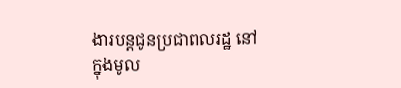ងារបន្តជូនប្រជាពលរដ្ឋ នៅក្នុងមូល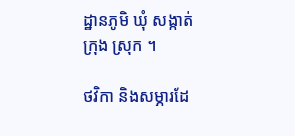ដ្ឋានភូមិ ឃុំ សង្កាត់ ក្រុង ស្រុក ។

ថវិកា និងសម្ភារដែ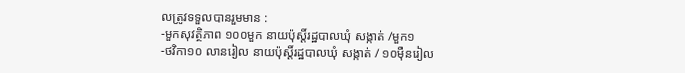លត្រូវទទួលបានរួមមាន :
-មួកសុវត្ថិភាព ១០០មួក នាយប៉ុស្តិ៍រដ្ឋបាលឃុំ សង្កាត់ /មួក១
-ថវិកា១០ លានរៀល នាយប៉ុស្តិ៍រដ្ឋបាលឃុំ សង្កាត់ / ១០ម៉ឺនរៀល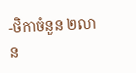-ថិកាចំនួន ២លាន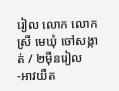រៀល លោក លោកស្រី មេឃុំ ចៅសង្កាត់ / ២ម៉ឺនរៀល
-អាវយឺត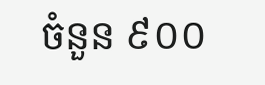ចំនួន ៩០០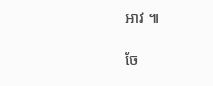អាវ ៕

ចែ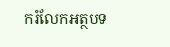ករំលែកអត្ថបទ